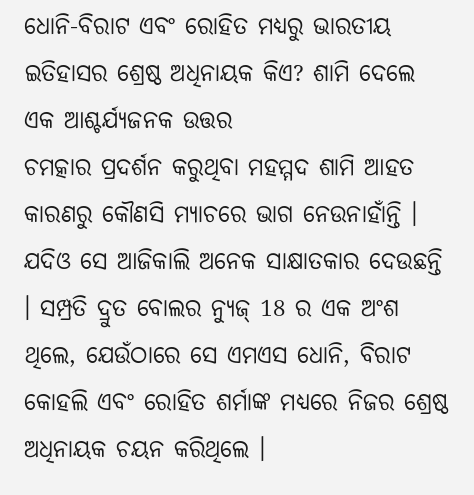ଧୋନି-ବିରାଟ ଏବଂ ରୋହିତ ମଧ୍ୟରୁ ଭାରତୀୟ ଇତିହାସର ଶ୍ରେଷ୍ଠ ଅଧିନାୟକ କିଏ? ଶାମି ଦେଲେ ଏକ ଆଶ୍ଚର୍ଯ୍ୟଜନକ ଉତ୍ତର
ଚମତ୍କାର ପ୍ରଦର୍ଶନ କରୁଥିବା ମହମ୍ମଦ ଶାମି ଆହତ କାରଣରୁ କୌଣସି ମ୍ୟାଚରେ ଭାଗ ନେଉନାହାଁନ୍ତି । ଯଦିଓ ସେ ଆଜିକାଲି ଅନେକ ସାକ୍ଷାତକାର ଦେଉଛନ୍ତି । ସମ୍ପ୍ରତି ଦ୍ରୁତ ବୋଲର ନ୍ୟୁଜ୍ 18 ର ଏକ ଅଂଶ ଥିଲେ, ଯେଉଁଠାରେ ସେ ଏମଏସ ଧୋନି, ବିରାଟ କୋହଲି ଏବଂ ରୋହିତ ଶର୍ମାଙ୍କ ମଧ୍ୟରେ ନିଜର ଶ୍ରେଷ୍ଠ ଅଧିନାୟକ ଚୟନ କରିଥିଲେ ।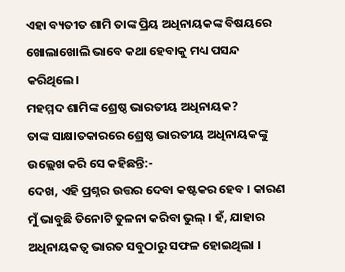ଏହା ବ୍ୟତୀତ ଶାମି ତାଙ୍କ ପ୍ରିୟ ଅଧିନାୟକଙ୍କ ବିଷୟରେ ଖୋଲାଖୋଲି ଭାବେ କଥା ହେବାକୁ ମଧ୍ୟ ପସନ୍ଦ କରିଥିଲେ।
ମହମ୍ମଦ ଶାମିଙ୍କ ଶ୍ରେଷ୍ଠ ଭାରତୀୟ ଅଧିନାୟକ?
ତାଙ୍କ ସାକ୍ଷାତକାରରେ ଶ୍ରେଷ୍ଠ ଭାରତୀୟ ଅଧିନାୟକଙ୍କୁ ଉଲ୍ଲେଖ କରି ସେ କହିଛନ୍ତି:-
ଦେଖ, ଏହି ପ୍ରଶ୍ନର ଉତ୍ତର ଦେବା କଷ୍ଟକର ହେବ । କାରଣ ମୁଁ ଭାବୁଛି ତିନୋଟି ତୁଳନା କରିବା ଭୁଲ୍ । ହଁ, ଯାହାର ଅଧିନାୟକତ୍ୱ ଭାରତ ସବୁଠାରୁ ସଫଳ ହୋଇଥିଲା ।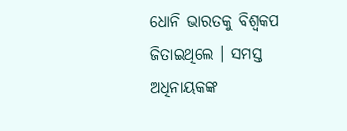ଧୋନି ଭାରତକୁ ବିଶ୍ୱକପ ଜିତାଇଥିଲେ । ସମସ୍ତ ଅଧିନାୟକଙ୍କ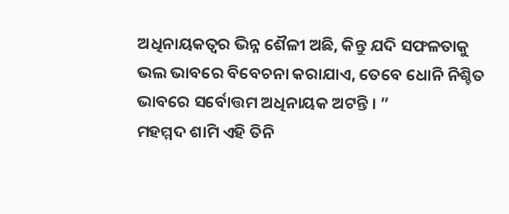ଅଧିନାୟକତ୍ୱର ଭିନ୍ନ ଶୈଳୀ ଅଛି, କିନ୍ତୁ ଯଦି ସଫଳତାକୁ ଭଲ ଭାବରେ ବିବେଚନା କରାଯାଏ, ତେବେ ଧୋନି ନିଶ୍ଚିତ ଭାବରେ ସର୍ବୋତ୍ତମ ଅଧିନାୟକ ଅଟନ୍ତି । ”
ମହମ୍ମଦ ଶାମି ଏହି ତିନି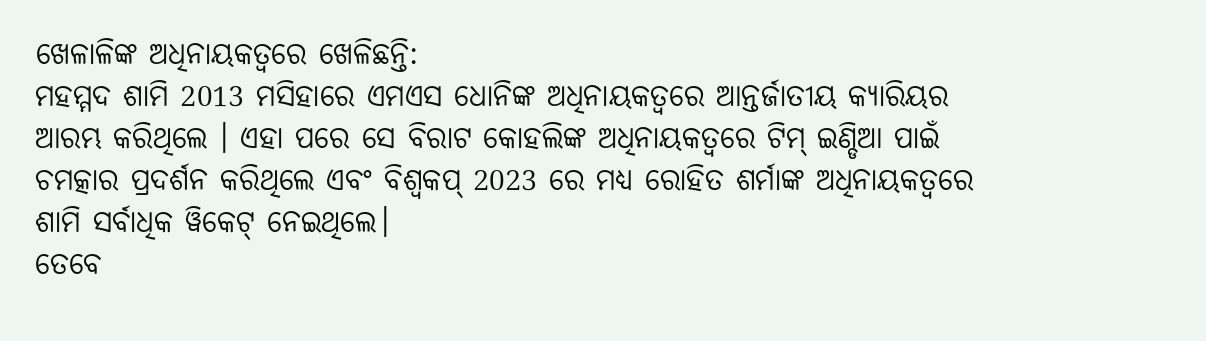ଖେଳାଳିଙ୍କ ଅଧିନାୟକତ୍ୱରେ ଖେଳିଛନ୍ତି:
ମହମ୍ମଦ ଶାମି 2013 ମସିହାରେ ଏମଏସ ଧୋନିଙ୍କ ଅଧିନାୟକତ୍ୱରେ ଆନ୍ତର୍ଜାତୀୟ କ୍ୟାରିୟର ଆରମ୍ଭ କରିଥିଲେ । ଏହା ପରେ ସେ ବିରାଟ କୋହଲିଙ୍କ ଅଧିନାୟକତ୍ୱରେ ଟିମ୍ ଇଣ୍ଡିଆ ପାଇଁ ଚମତ୍କାର ପ୍ରଦର୍ଶନ କରିଥିଲେ ଏବଂ ବିଶ୍ୱକପ୍ 2023 ରେ ମଧ୍ୟ ରୋହିତ ଶର୍ମାଙ୍କ ଅଧିନାୟକତ୍ୱରେ ଶାମି ସର୍ବାଧିକ ୱିକେଟ୍ ନେଇଥିଲେ।
ତେବେ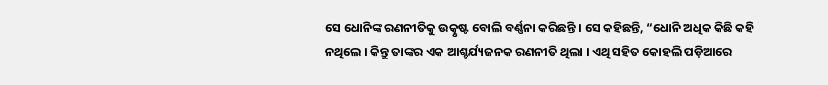ସେ ଧୋନିଙ୍କ ରଣନୀତିକୁ ଉତ୍କୃଷ୍ଟ ବୋଲି ବର୍ଣ୍ଣନା କରିଛନ୍ତି । ସେ କହିଛନ୍ତି, “ଧୋନି ଅଧିକ କିଛି କହି ନଥିଲେ । କିନ୍ତୁ ତାଙ୍କର ଏକ ଆଶ୍ଚର୍ଯ୍ୟଜନକ ରଣନୀତି ଥିଲା । ଏଥି ସହିତ କୋହଲି ପଡ଼ିଆରେ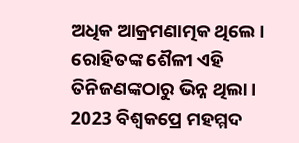ଅଧିକ ଆକ୍ରମଣାତ୍ମକ ଥିଲେ । ରୋହିତଙ୍କ ଶୈଳୀ ଏହି ତିନିଜଣଙ୍କଠାରୁ ଭିନ୍ନ ଥିଲା ।
2023 ବିଶ୍ୱକପ୍ରେ ମହମ୍ମଦ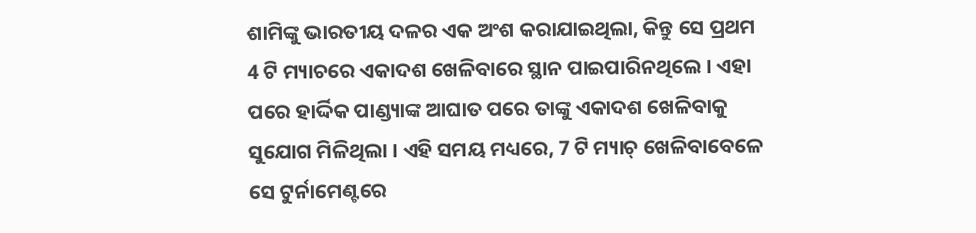ଶାମିଙ୍କୁ ଭାରତୀୟ ଦଳର ଏକ ଅଂଶ କରାଯାଇଥିଲା, କିନ୍ତୁ ସେ ପ୍ରଥମ 4 ଟି ମ୍ୟାଚରେ ଏକାଦଶ ଖେଳିବାରେ ସ୍ଥାନ ପାଇପାରିନଥିଲେ । ଏହା ପରେ ହାର୍ଦ୍ଦିକ ପାଣ୍ଡ୍ୟାଙ୍କ ଆଘାତ ପରେ ତାଙ୍କୁ ଏକାଦଶ ଖେଳିବାକୁ ସୁଯୋଗ ମିଳିଥିଲା । ଏହି ସମୟ ମଧ୍ୟରେ, 7 ଟି ମ୍ୟାଚ୍ ଖେଳିବାବେଳେ ସେ ଟୁର୍ନାମେଣ୍ଟରେ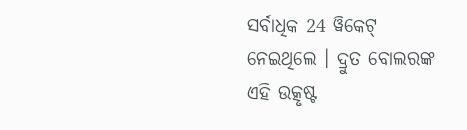ସର୍ବାଧିକ 24 ୱିକେଟ୍ ନେଇଥିଲେ । ଦ୍ରୁତ ବୋଲରଙ୍କ ଏହି ଉତ୍କୃଷ୍ଟ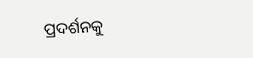ପ୍ରଦର୍ଶନକୁ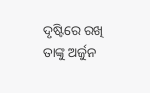ଦୃଷ୍ଟିରେ ରଖି ତାଙ୍କୁ ଅର୍ଜୁନ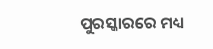ପୁରସ୍କାରରେ ମଧ୍ୟ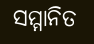ସମ୍ମାନିତ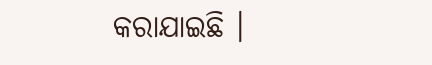କରାଯାଇଛି ।